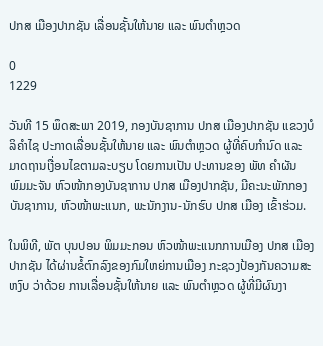ປກສ ເມືອງປາກຊັນ ເລື່ອນຊັ້ນໃຫ້ນາຍ ແລະ ພົນຕຳຫຼວດ

0
1229

ວັນທີ 15 ພຶດສະພາ 2019, ກອງບັນຊາການ ປກສ ເມືອງປາກຊັນ ແຂວງບໍລິຄຳໄຊ ປະກາດເລື່ອນຊັ້ນໃຫ້ນາຍ ແລະ ພົນຕຳຫຼວດ ຜູ້ທີ່ຄົບກຳນົດ ແລະ ມາດຖານເງື່ອນໄຂຕາມລະບຽບ ໂດຍການເປັນ ປະທານຂອງ ພັທ ຄຳຜັນ ພົມມະຈັນ ຫົວໜ້າກອງບັນຊາການ ປກສ ເມືອງປາກຊັນ, ມີຄະນະພັກກອງ ບັນຊາການ, ຫົວໜ້າພະແນກ, ພະນັກງານ-ນັກຮົບ ປກສ ເມືອງ ເຂົ້າຮ່ວມ.

ໃນພິທີ, ພັຕ ບຸນປອນ ພິມມະກອນ ຫົວໜ້າພະແນກການເມືອງ ປກສ ເມືອງປາກຊັນ ໄດ້ຜ່ານຂໍ້ຕົກລົງຂອງກົມໃຫຍ່ການເມືອງ ກະຊວງປ້ອງກັນຄວາມສະຫງົບ ວ່າດ້ວຍ ການເລື່ອນຊັ້ນໃຫ້ນາຍ ແລະ ພົນຕໍາຫຼວດ ຜູ້ທີ່ມີຜົນງາ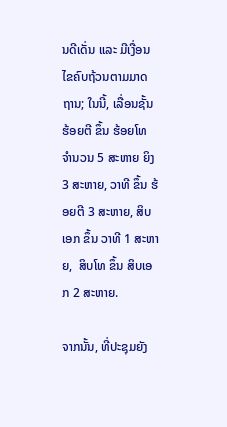ນດີເດັ່ນ ແລະ ມີເງື່ອນໄຂຄົບຖ້ວນຕາມມາດຖານ; ໃນນີ້, ເລື່ອນຊັ້ນ ຮ້ອຍຕີ ຂຶ້ນ ຮ້ອຍໂທ ຈໍານວນ 5 ສະຫາຍ ຍິງ 3 ສະຫາຍ, ວາທີ ຂຶ້ນ ຮ້ອຍຕີ 3 ສະຫາຍ, ສິບເອກ ຂຶ້ນ ວາທີ 1 ສະຫາຍ,  ສິບໂທ ຂຶ້ນ ສິບເອກ 2 ສະຫາຍ.

ຈາກນັ້ນ, ທີ່ປະຊຸມຍັງ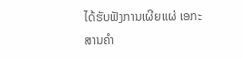ໄດ້ຮັບຟັງການເຜີຍແຜ່ ເອກະສານຄໍາ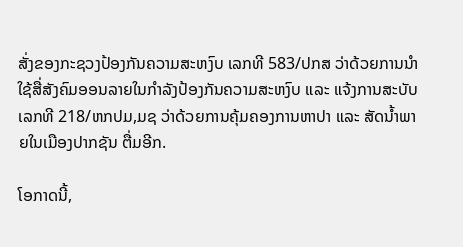ສັ່ງຂອງກະຊວງປ້ອງກັນຄວາມສະຫງົບ ເລກທີ 583/ປກສ ວ່າດ້ວຍການນໍາໃຊ້ສື່ສັງຄົມອອນລາຍໃນກໍາລັງປ້ອງກັນຄວາມສະຫງົບ ແລະ ແຈ້ງການສະບັບເລກທີ 218/ຫກປມ,ມຊ ວ່າດ້ວຍການຄຸ້ມຄອງການຫາປາ ແລະ ສັດນໍ້າພາຍໃນເມືອງປາກຊັນ ຕື່ມອີກ.

ໂອກາດນີ້,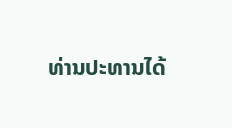ທ່ານປະທານໄດ້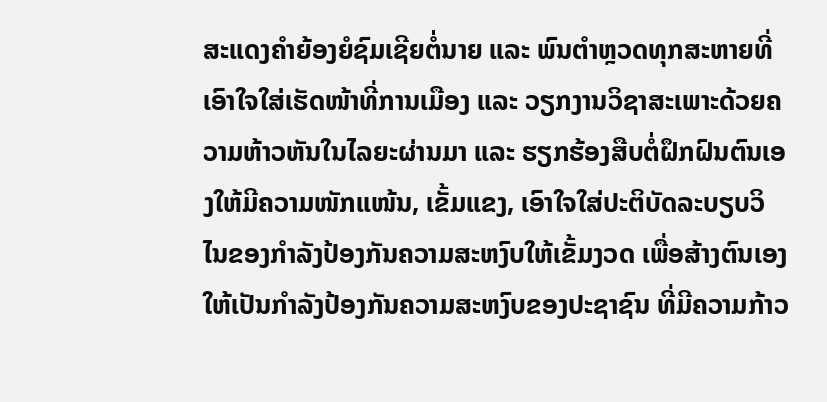ສະແດງຄໍາຍ້ອງຍໍຊົມເຊີຍຕໍ່ນາຍ ແລະ ພົນຕໍາຫຼວດທຸກສະຫາຍທີ່ເອົາໃຈໃສ່ເຮັດໜ້າທີ່ການເມືອງ ແລະ ວຽກງານວິຊາສະເພາະດ້ວຍຄວາມຫ້າວຫັນໃນໄລຍະຜ່ານມາ ແລະ ຮຽກຮ້ອງສືບຕໍ່ຝຶກຝົນຕົນເອງໃຫ້ມີຄວາມໜັກແໜ້ນ, ເຂັ້ມແຂງ, ເອົາໃຈໃສ່ປະຕິບັດລະບຽບວິໄນຂອງກໍາລັງປ້ອງກັນຄວາມສະຫງົບໃຫ້ເຂັ້ມງວດ ເພື່ອສ້າງຕົນເອງໃຫ້ເປັນກໍາລັງປ້ອງກັນຄວາມສະຫງົບຂອງປະຊາຊົນ ທີ່ມີຄວາມກ້າວ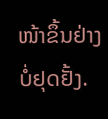ໜ້າຂຶ້ນຢ່າງບໍ່ຢຸດຢັ້ງ.